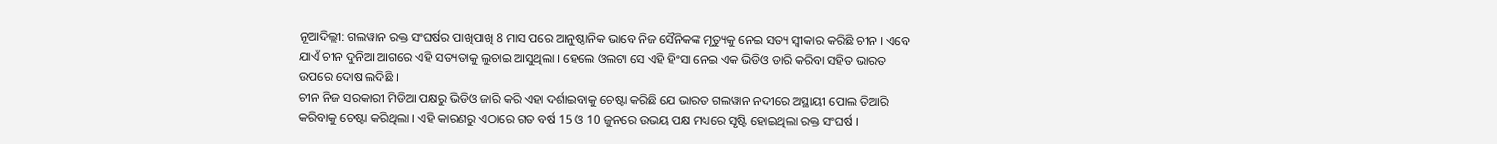ନୂଆଦିଲ୍ଲୀ: ଗଲୱାନ ରକ୍ତ ସଂଘର୍ଷର ପାଖିପାଖି 8 ମାସ ପରେ ଆନୁଷ୍ଠାନିକ ଭାବେ ନିଜ ସୈନିକଙ୍କ ମୃତ୍ୟୁକୁ ନେଇ ସତ୍ୟ ସ୍ବୀକାର କରିଛି ଚୀନ । ଏବେ ଯାଏଁ ଚୀନ ଦୁନିଆ ଆଗରେ ଏହି ସତ୍ୟତାକୁ ଲୁଚାଇ ଆସୁଥିଲା । ହେଲେ ଓଲଟା ସେ ଏହି ହିଂସା ନେଇ ଏକ ଭିଡିଓ ଡାରି କରିବା ସହିତ ଭାରତ ଉପରେ ଦୋଷ ଲଦିଛି ।
ଚୀନ ନିଜ ସରକାରୀ ମିଡିଆ ପକ୍ଷରୁ ଭିଡିଓ ଜାରି କରି ଏହା ଦର୍ଶାଇବାକୁ ଚେଷ୍ଟା କରିଛି ଯେ ଭାରତ ଗଲୱାନ ନଦୀରେ ଅସ୍ଥାୟୀ ପୋଲ ତିଆରି କରିବାକୁ ଚେଷ୍ଟା କରିଥିଲା । ଏହି କାରଣରୁ ଏଠାରେ ଗତ ବର୍ଷ 15 ଓ 10 ଜୁନରେ ଉଭୟ ପକ୍ଷ ମଧ୍ୟରେ ସୃଷ୍ଟି ହୋଇଥିଲା ରକ୍ତ ସଂଘର୍ଷ ।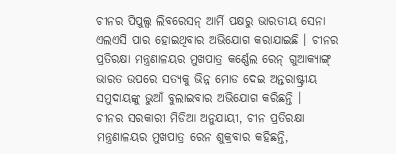ଚୀନର ପିପୁଲ୍ସ ଲିବରେସନ୍ ଆର୍ମି ପକ୍ଷରୁ ଭାରତୀୟ ସେନା ଏଲଏସି ପାର ହୋଇଥିବାର ଅଭିଯୋଗ କରାଯାଇଛି । ଚୀନର ପ୍ରତିରକ୍ଷା ମନ୍ତ୍ରଣାଳୟର ମୁଖପାତ୍ର କର୍ଣ୍ଣେଲ ରେନ୍ ଗୁଆକ୍ୟାଙ୍ଗ୍ ଭାରତ ଉପରେ ସତ୍ୟକୁ ଭିନ୍ନ ମୋଡ ଦେଇ ଅନ୍ତରାଷ୍ଟ୍ରୀୟ ସମୁଦାୟଙ୍କୁ ଭୁଆଁ ବୁଲାଇବାର ଅଭିଯୋଗ କରିଛନ୍ତି ।
ଚୀନର ସରକାରୀ ମିଡିଆ ଅନୁଯାୟୀ, ଚୀନ ପ୍ରତିରକ୍ଷା ମନ୍ତ୍ରଣାଳୟର ମୁଖପାତ୍ର ରେନ ଶୁକ୍ରବାର କହିଛନ୍ତି,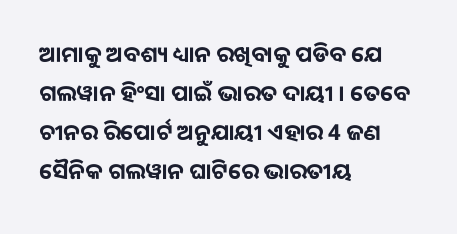ଆମାକୁ ଅବଶ୍ୟ ଧ୍ୟାନ ରଖିବାକୁ ପଡିବ ଯେ ଗଲୱାନ ହିଂସା ପାଇଁ ଭାରତ ଦାୟୀ । ତେବେ ଚୀନର ରିପୋର୍ଟ ଅନୁଯାୟୀ ଏହାର 4 ଜଣ ସୈନିକ ଗଲୱାନ ଘାଟିରେ ଭାରତୀୟ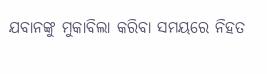ଯବାନଙ୍କୁ ମୁକାବିଲା କରିବା ସମୟରେ ନିହତ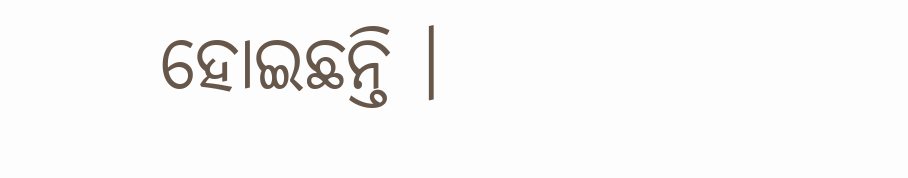ହୋଇଛନ୍ତି ।